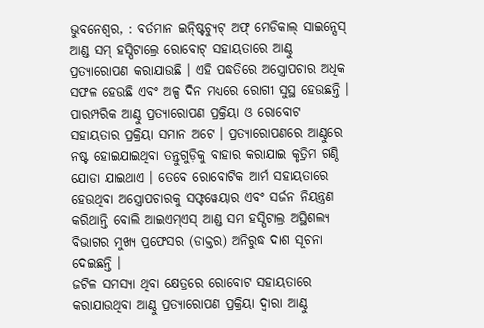ଭୁବନେଶ୍ୱର, : ବର୍ତମାନ ଇନ୍ଷ୍ଟିଚ୍ୟୁଟ୍ ଅଫ୍ ମେଡିକାଲ୍ ସାଇନ୍ସେସ୍ ଆଣ୍ଡ ସମ୍ ହସ୍ପିଟାଲ୍ରେ ରୋବୋଟ୍ ସହାୟତାରେ ଆଣ୍ଠୁ ପ୍ରତ୍ୟାରୋପଣ କରାଯାଉଛି । ଏହି ପଦ୍ଧତିରେ ଅସ୍ତ୍ରୋପଚାର ଅଧିକ ସଫଳ ହେଉଛି ଏବଂ ଅଳ୍ପ ଦିନ ମଧ୍ୟରେ ରୋଗୀ ସୁସ୍ଥ ହେଉଛନ୍ତି ।
ପାରମ୍ପରିକ ଆଣ୍ଠୁ ପ୍ରତ୍ୟାରୋପଣ ପ୍ରକ୍ରିୟା ଓ ରୋବୋଟ ସହାୟତାର ପ୍ରକ୍ରିୟା ସମାନ ଅଟେ । ପ୍ରତ୍ୟାରୋପଣରେ ଆଣ୍ଠୁରେ ନଷ୍ଟ ହୋଇଯାଇଥିବା ତନ୍ତୁଗୁଡ଼ିକୁ ବାହାର କରାଯାଇ କୃତ୍ରିମ ଗଣ୍ଠି ଯୋଡା ଯାଇଥାଏ । ତେବେ ରୋବୋଟିକ ଆର୍ମ ସହାୟତାରେ ହେଉଥିବା ଅସ୍ତ୍ରୋପଚାରକୁ ସଫ୍ଟୱେୟାର ଏବଂ ସର୍ଜନ ନିୟନ୍ତ୍ରଣ କରିଥାନ୍ତି ବୋଲି ଆଇଏମ୍ଏସ୍ ଆଣ୍ଡ ସମ ହସ୍ପିଟାଲ୍ର ଅସ୍ଥିଶଲ୍ୟ ବିଭାଗର ମୁଖ୍ୟ ପ୍ରଫେସର (ଡାକ୍ତର) ଅନିରୁଦ୍ଧ ଦାଶ ସୂଚନା ଦେଇଛନ୍ତି ।
ଜଟିଳ ସମସ୍ୟା ଥିବା କ୍ଷେତ୍ରରେ ରୋବୋଟ ସହାୟତାରେ କରାଯାଉଥିବା ଆଣ୍ଠୁ ପ୍ରତ୍ୟାରୋପଣ ପ୍ରକ୍ରିୟା ଦ୍ୱାରା ଆଣ୍ଠୁ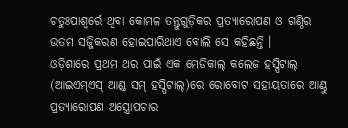ଚତୁଃପାଶ୍ୱର୍ରେ ଥିବା କୋମଳ ତନ୍ତୁଗୁଡ଼ିକର ପ୍ରତ୍ୟାରୋପଣ ଓ ଗଣ୍ଠିର ଉତମ ସଜ୍ଜିକରଣ ହୋଇପାରିଥାଏ ବୋଲି ସେ କହିଛନ୍ତି ।
ଓଡ଼ିଶାରେ ପ୍ରଥମ ଥର ପାଇଁ ଏକ ମେଡିକାଲ୍ କଲେଜ ହସ୍ପିଟାଲ୍ (ଆଇଏମ୍ଏସ୍ ଆଣ୍ଡ ସମ୍ ହସ୍ପିଟାଲ୍)ରେ ରୋବୋଟ ସହାୟତାରେ ଆଣ୍ଠୁ ପ୍ରତ୍ୟାରୋପଣ ଅସ୍ତ୍ରୋପଚାର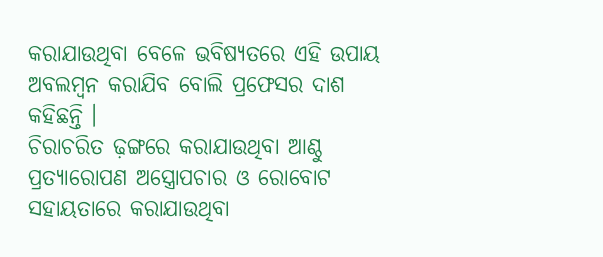କରାଯାଉଥିବା ବେଳେ ଭବିଷ୍ୟତରେ ଏହି ଉପାୟ ଅବଲମ୍ବନ କରାଯିବ ବୋଲି ପ୍ରଫେସର ଦାଶ କହିଛନ୍ତି ।
ଚିରାଚରିତ ଢ଼ଙ୍ଗରେ କରାଯାଉଥିବା ଆଣ୍ଠୁ ପ୍ରତ୍ୟାରୋପଣ ଅସ୍ତ୍ରୋପଚାର ଓ ରୋବୋଟ ସହାୟତାରେ କରାଯାଉଥିବା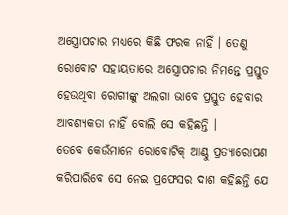ଅସ୍ତ୍ରୋପଚାର ମଧ୍ୟରେ କିଛି ଫରକ ନାହିଁ । ତେଣୁ ରୋବୋଟ ସହାୟତାରେ ଅସ୍ତ୍ରୋପଚାର ନିମନ୍ତେ ପ୍ରସ୍ତୁତ ହେଉଥିବା ରୋଗୀଙ୍କୁ ଅଲଗା ଭାବେ ପ୍ରସ୍ତୁତ ହେବାର ଆବଶ୍ୟକତା ନାହିଁ ବୋଲି ସେ କହିଛନ୍ତି ।
ତେବେ କେଉଁମାନେ ରୋବୋଟିକ୍ ଆଣ୍ଠୁ ପ୍ରତ୍ୟାରୋପଣ କରିପାରିବେ ସେ ନେଇ ପ୍ରଫେସର ଦାଶ କହିଛନ୍ତି ଯେ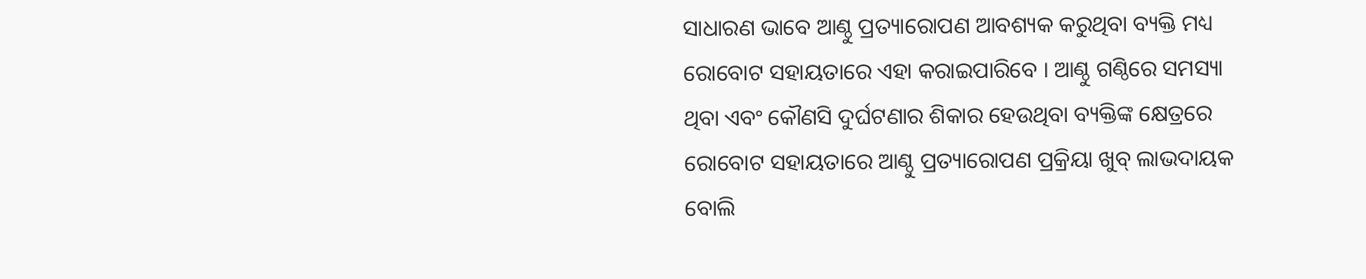ସାଧାରଣ ଭାବେ ଆଣ୍ଠୁ ପ୍ରତ୍ୟାରୋପଣ ଆବଶ୍ୟକ କରୁଥିବା ବ୍ୟକ୍ତି ମଧ୍ୟ ରୋବୋଟ ସହାୟତାରେ ଏହା କରାଇପାରିବେ । ଆଣ୍ଠୁ ଗଣ୍ଠିରେ ସମସ୍ୟା ଥିବା ଏବଂ କୌଣସି ଦୁର୍ଘଟଣାର ଶିକାର ହେଉଥିବା ବ୍ୟକ୍ତିଙ୍କ କ୍ଷେତ୍ରରେ ରୋବୋଟ ସହାୟତାରେ ଆଣ୍ଠୁ ପ୍ରତ୍ୟାରୋପଣ ପ୍ରକ୍ରିୟା ଖୁବ୍ ଲାଭଦାୟକ ବୋଲି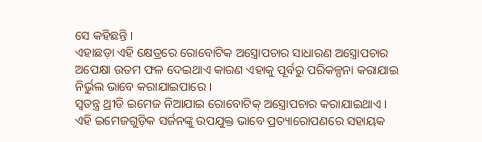ସେ କହିଛନ୍ତି ।
ଏହାଛଡ଼ା ଏହି କ୍ଷେତ୍ରରେ ରୋବୋଟିକ ଅସ୍ତ୍ରୋପଚାର ସାଧାରଣ ଅସ୍ତ୍ରୋପଚାର ଅପେକ୍ଷା ଉତମ ଫଳ ଦେଇଥାଏ କାରଣ ଏହାକୁ ପୂର୍ବରୁ ପରିକଳ୍ପନା କରାଯାଇ ନିର୍ଭୁଲ ଭାବେ କରାଯାଇପାରେ ।
ସ୍ୱତନ୍ତ୍ର ଥ୍ରୀଡି ଇମେଜ ନିଆଯାଇ ରୋବୋଟିକ୍ ଅସ୍ତ୍ରୋପଚାର କରାଯାଇଥାଏ । ଏହି ଇମେଜଗୁଡ଼ିକ ସର୍ଜନଙ୍କୁ ଉପଯୁକ୍ତ ଭାବେ ପ୍ରତ୍ୟାରୋପଣରେ ସହାୟକ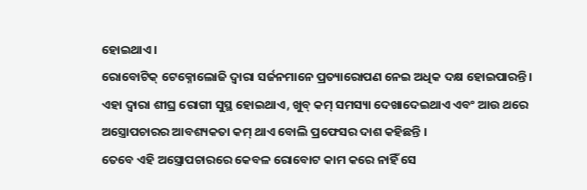ହୋଇଥାଏ ।
ରୋବୋଟିକ୍ ଟେକ୍ନୋଲୋଜି ଦ୍ୱାରା ସର୍ଜନମାନେ ପ୍ରତ୍ୟାରୋପଣ ନେଇ ଅଧିକ ଦକ୍ଷ ହୋଇପାରନ୍ତି । ଏହା ଦ୍ୱାରା ଶୀଘ୍ର ରୋଗୀ ସୁସ୍ଥ ହୋଇଥାଏ, ଖୁବ୍ କମ୍ ସମସ୍ୟା ଦେଖାଦେଇଥାଏ ଏବଂ ଆଉ ଥରେ ଅସ୍ତ୍ରୋପଚାରର ଆବଶ୍ୟକତା କମ୍ ଥାଏ ବୋଲି ପ୍ରଫେସର ଦାଶ କହିଛନ୍ତି ।
ତେବେ ଏହି ଅସ୍ତ୍ରୋପଚାରରେ କେବଳ ରୋବୋଟ କାମ କରେ ନାହିଁ ସେ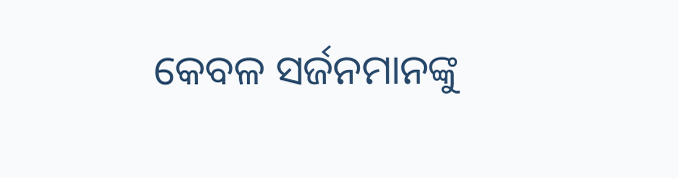କେବଳ ସର୍ଜନମାନଙ୍କୁ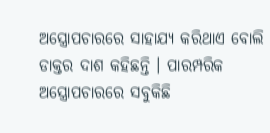ଅସ୍ତ୍ରୋପଚାରରେ ସାହାଯ୍ୟ କରିଥାଏ ବୋଲି ଡାକ୍ତର ଦାଶ କହିଛନ୍ତି । ପାରମ୍ପରିକ ଅସ୍ତ୍ରୋପଚାରରେ ସବୁକିଛି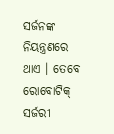ସର୍ଜନଙ୍କ ନିୟନ୍ତ୍ରଣରେ ଥାଏ । ତେବେ ରୋବୋଟିକ୍ ସର୍ଜରୀ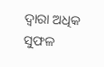ଦ୍ୱାରା ଅଧିକ ସୁଫଳ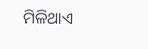ମିଳିଥାଏ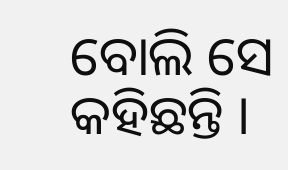ବୋଲି ସେ କହିଛନ୍ତି ।